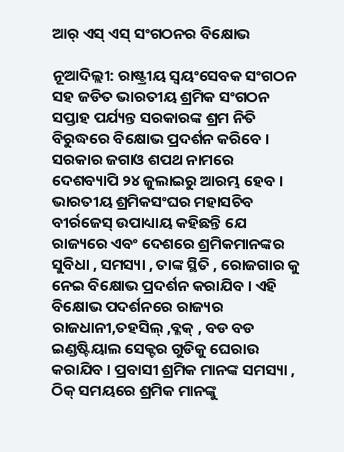ଆର୍ ଏସ୍ ଏସ୍ ସଂଗଠନର ବିକ୍ଷୋଭ

ନୂଆଦିଲ୍ଲୀ: ରାଷ୍ଟ୍ରୀୟ ସ୍ୱୟଂସେବକ ସଂଗଠନ ସହ ଜଡିତ ଭାରତୀୟ ଶ୍ରମିକ ସଂଗଠନ ସପ୍ତାହ ପର୍ଯ୍ୟନ୍ତ ସରକାରଙ୍କ ଶ୍ରମ ନିତି ବିରୁଦ୍ଧରେ ବିକ୍ଷୋଭ ପ୍ରଦର୍ଶନ କରିବେ । ସରକାର ଜଗାଓ ଶପଥ ନାମରେ ଦେଶବ୍ୟାପି ୨୪ ଜୁଲାଇରୁ ଆରମ୍ଭ ହେବ । ଭାରତୀୟ ଶ୍ରମିକସଂଘର ମହାସଚିବ ବୀର୍ରଜେସ୍ ଉପାଧ୍ୟାୟ କହିଛନ୍ତି ଯେ ରାଜ୍ୟରେ ଏବଂ ଦେଶରେ ଶ୍ରମିକମାନଙ୍କର ସୁବିଧା , ସମସ୍ୟା , ତାଙ୍କ ସ୍ଥିତି , ରୋଜଗାର କୁ ନେଇ ବିକ୍ଷୋଭ ପ୍ରଦର୍ଶନ କରାଯିବ । ଏହି ବିକ୍ଷୋଭ ପଦର୍ଶନରେ ରାଜ୍ୟର ରାଜଧାନୀ,ତହସିଲ୍ ,ବ୍ଳକ୍ , ବଡ ବଡ ଇଣ୍ଡଷ୍ଟିୟାଲ ସେକ୍ଟର ଗୁଡିକୁ ଘେରାଉ କରାଯିବ । ପ୍ରବାସୀ ଶ୍ରମିକ ମାନଙ୍କ ସମସ୍ୟା , ଠିକ୍ ସମୟରେ ଶ୍ରମିକ ମାନଙ୍କୁ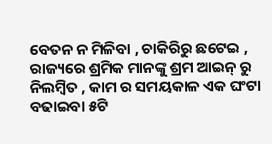ବେତନ ନ ମିଳିବା , ଚାକିରିରୁ ଛଟେଇ , ରାଜ୍ୟରେ ଶ୍ରମିକ ମାନଙ୍କୁ ଶ୍ରମ ଆଇନ୍ ରୁ ନିଲମ୍ବିତ , କାମ ର ସମୟକାଳ ଏକ ଘଂଟା ବଢାଇବା ୫ଟି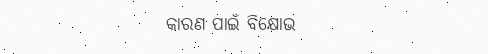କାରଣ ପାଇଁ ବିକ୍ଷୋଭ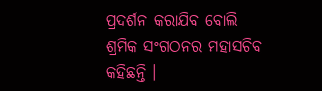ପ୍ରଦର୍ଶନ କରାଯିବ ବୋଲି ଶ୍ରମିକ ସଂଗଠନର ମହାସଚିବ କହିଛନ୍ତି ।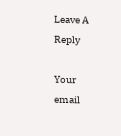Leave A Reply

Your email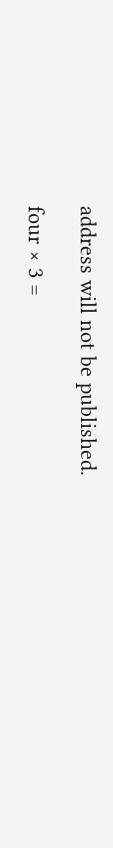address will not be published.

four × 3 =